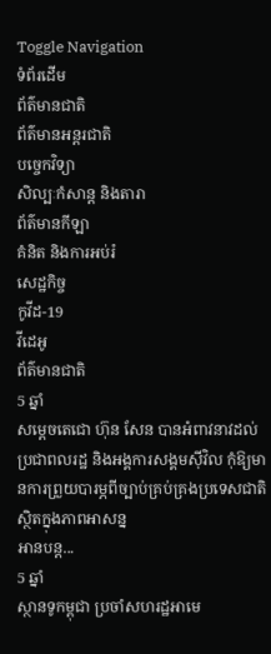Toggle Navigation
ទំព័រដើម
ព័ត៌មានជាតិ
ព័ត៌មានអន្តរជាតិ
បច្ចេកវិទ្យា
សិល្បៈកំសាន្ត និងតារា
ព័ត៌មានកីឡា
គំនិត និងការអប់រំ
សេដ្ឋកិច្ច
កូវីដ-19
វីដេអូ
ព័ត៌មានជាតិ
5 ឆ្នាំ
សម្តេចតេជោ ហ៊ុន សែន បានអំពាវនាវដល់ប្រជាពលរដ្ឋ និងអង្គការសង្គមស៊ីវិល កុំឱ្យមានការព្រួយបារម្ភពីច្បាប់គ្រប់គ្រងប្រទេសជាតិស្ថិតក្នុងភាពអាសន្ន
អានបន្ត...
5 ឆ្នាំ
ស្ថានទូកម្ពុជា ប្រចាំសហរដ្ឋអាមេ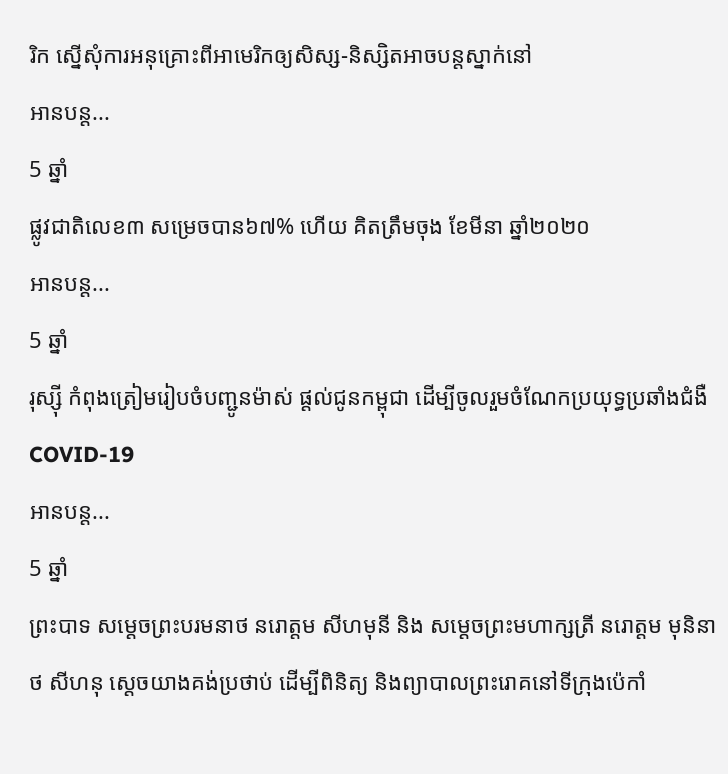រិក ស្នើសុំការអនុគ្រោះពីអាមេរិកឲ្យសិស្ស-និស្សិតអាចបន្តស្នាក់នៅ
អានបន្ត...
5 ឆ្នាំ
ផ្លូវជាតិលេខ៣ សម្រេចបាន៦៧% ហើយ គិតត្រឹមចុង ខែមីនា ឆ្នាំ២០២០
អានបន្ត...
5 ឆ្នាំ
រុស្ស៊ី កំពុងត្រៀមរៀបចំបញ្ជូនម៉ាស់ ផ្ដល់ជូនកម្ពុជា ដើម្បីចូលរួមចំណែកប្រយុទ្ធប្រឆាំងជំងឺ COVID-19
អានបន្ត...
5 ឆ្នាំ
ព្រះបាទ សម្ដេចព្រះបរមនាថ នរោត្តម សីហមុនី និង សម្ដេចព្រះមហាក្សត្រី នរោត្តម មុនិនាថ សីហនុ ស្ដេចយាងគង់ប្រថាប់ ដេីម្បីពិនិត្យ និងព្យាបាលព្រះរោគនៅទីក្រុងប៉េកាំ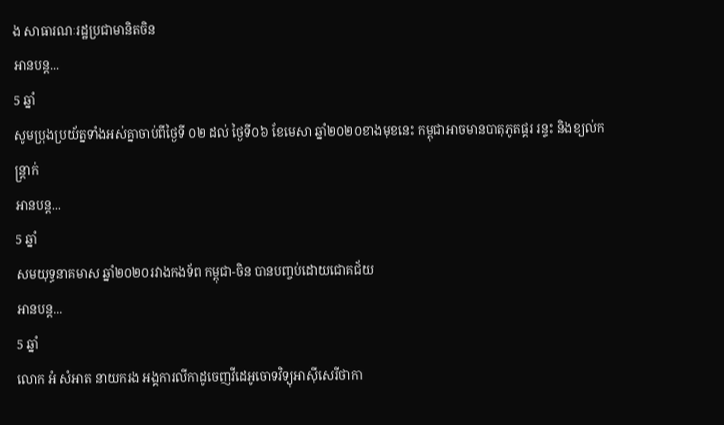ង សាធារណៈរដ្ឋប្រជាមានិតចិន
អានបន្ត...
5 ឆ្នាំ
សូមប្រុងប្រយ័ត្នទាំងអស់គ្នាចាប់ពីថ្ងៃទី ០២ ដល់ ថ្ងៃទី០៦ ខែមេសា ឆ្នាំ២០២០ខាងមុខនេះ កម្ពុជាអាចមានបាតុភូតផ្គរ រន្ទះ និងខ្យល់កន្ត្រាក់
អានបន្ត...
5 ឆ្នាំ
សមយុទ្ធនាគមាស ឆ្នាំ២០២០រវាងកងទ័ព កម្ពុជា-ចិន បានបញ្ចប់ដោយជោគជ័យ
អានបន្ត...
5 ឆ្នាំ
លោក អំ សំអាត នាយករង អង្គការលីកាដូចេញវីដេអូចោទវិទ្យុអាស៊ីសេរីថាកា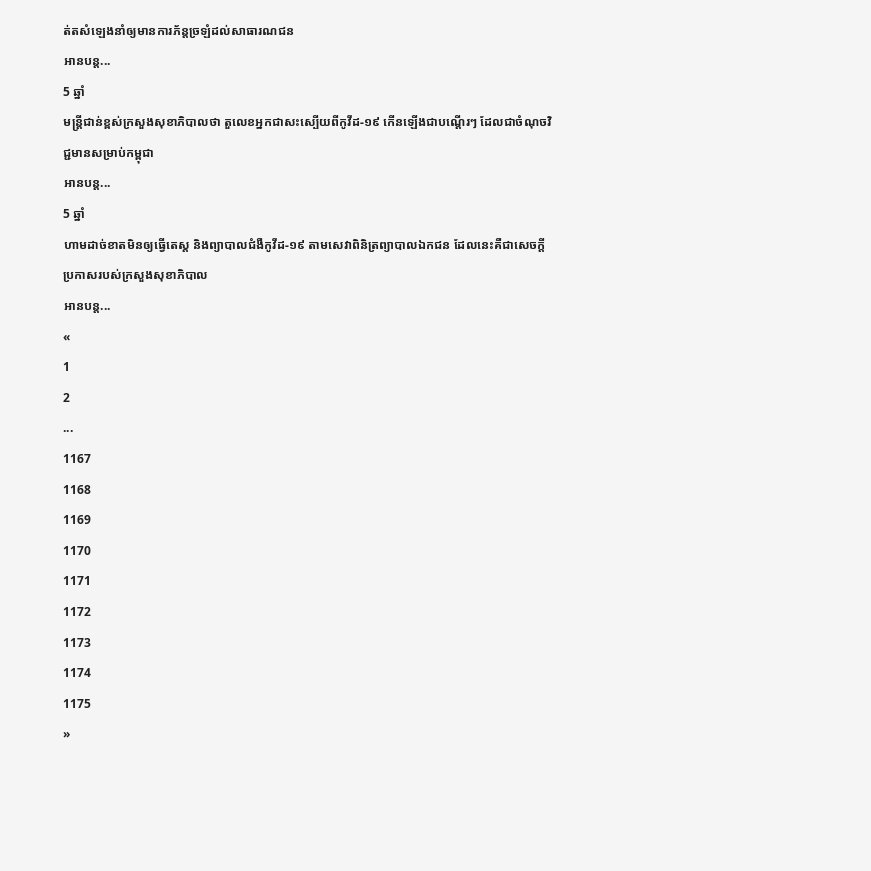ត់តសំឡេងនាំឲ្យមានការភ័ន្តច្រឡំដល់សាធារណជន
អានបន្ត...
5 ឆ្នាំ
មន្ដ្រីជាន់ខ្ពស់ក្រសួងសុខាភិបាលថា តួលេខអ្នកជាសះស្បើយពីកូវីដ-១៩ កើនឡើងជាបណ្ដើរៗ ដែលជាចំណុចវិជ្ជមានសម្រាប់កម្ពុជា
អានបន្ត...
5 ឆ្នាំ
ហាមដាច់ខាតមិនឲ្យធ្វើតេស្ត និងព្យាបាលជំងឺកូវីដ-១៩ តាមសេវាពិនិត្រព្យាបាលឯកជន ដែលនេះគឺជាសេចក្តីប្រកាសរបស់ក្រសួងសុខាភិបាល
អានបន្ត...
«
1
2
...
1167
1168
1169
1170
1171
1172
1173
1174
1175
»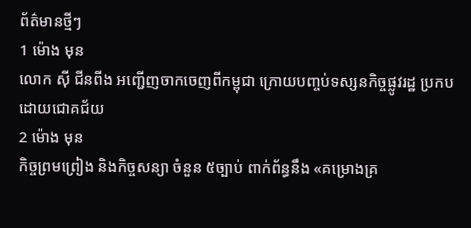ព័ត៌មានថ្មីៗ
1 ម៉ោង មុន
លោក ស៊ី ជីនពីង អញ្ជើញចាកចេញពីកម្ពុជា ក្រោយបញ្ចប់ទស្សនកិច្ចផ្លូវរដ្ឋ ប្រកបដោយជោគជ័យ
2 ម៉ោង មុន
កិច្ចព្រមព្រៀង និងកិច្ចសន្យា ចំនួន ៥ច្បាប់ ពាក់ព័ន្ធនឹង «គម្រោងគ្រ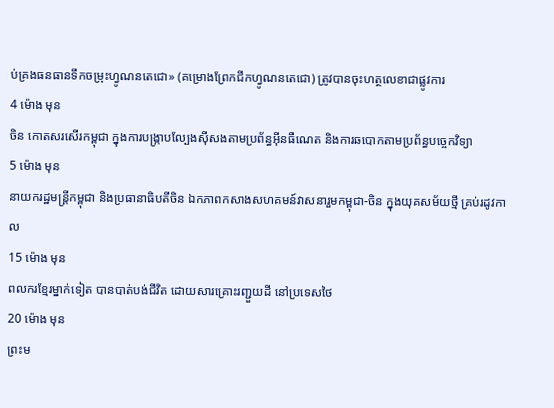ប់គ្រងធនធានទឹកចម្រុះហ្វូណនតេជោ» (គម្រោងព្រែកជីកហ្វូណនតេជោ) ត្រូវបានចុះហត្ថលេខាជាផ្លូវការ
4 ម៉ោង មុន
ចិន កោតសរសើរកម្ពុជា ក្នុងការបង្ក្រាបល្បែងស៊ីសងតាមប្រព័ន្ធអ៊ីនធឺណេត និងការឆបោកតាមប្រព័ន្ធបច្ចេកវិទ្យា
5 ម៉ោង មុន
នាយករដ្ឋមន្ត្រីកម្ពុជា និងប្រធានាធិបតីចិន ឯកភាពកសាងសហគមន៍វាសនារួមកម្ពុជា-ចិន ក្នុងយុគសម័យថ្មី គ្រប់រដូវកាល
15 ម៉ោង មុន
ពលករខ្មែរម្នាក់ទៀត បានបាត់បង់ជីវិត ដោយសារគ្រោះរញ្ជួយដី នៅប្រទេសថៃ
20 ម៉ោង មុន
ព្រះម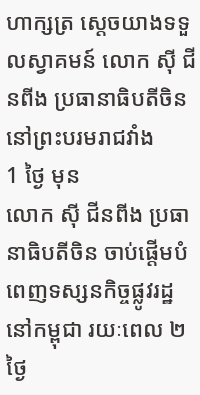ហាក្សត្រ ស្តេចយាងទទួលស្វាគមន៍ លោក ស៊ី ជីនពីង ប្រធានាធិបតីចិន នៅព្រះបរមរាជវាំង
1 ថ្ងៃ មុន
លោក ស៊ី ជីនពីង ប្រធានាធិបតីចិន ចាប់ផ្តើមបំពេញទស្សនកិច្ចផ្លូវរដ្ឋ នៅកម្ពុជា រយៈពេល ២ថ្ងៃ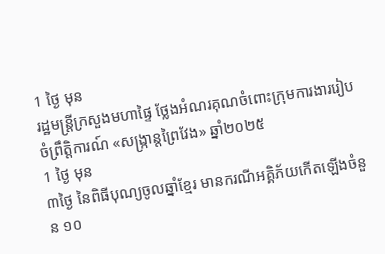1 ថ្ងៃ មុន
រដ្ឋមន្ដ្រីក្រសួងមហាផ្ទៃ ថ្លែងអំណរគុណចំពោះក្រុមការងាររៀបចំព្រឹត្តិការណ៍ «សង្ក្រាន្តព្រៃវែង» ឆ្នាំ២០២៥
1 ថ្ងៃ មុន
៣ថ្ងៃ នៃពិធីបុណ្យចូលឆ្នាំខ្មែរ មានករណីអគ្គិភ័យកើតឡើងចំនួន ១០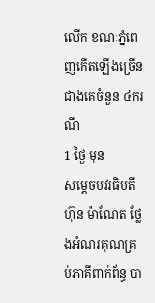លើក ខណៈភ្នំពេញកើតឡើងច្រើនជាងគេចំនួន ៤ករណី
1 ថ្ងៃ មុន
សម្តេចបវរធិបតី ហ៊ុន ម៉ាណែត ថ្លែងអំណរគុណគ្រប់ភាគីពាក់ព័ន្ធ បា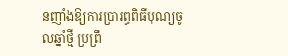នញាំងឱ្យការប្រារព្ធពិធីបុណ្យចូលឆ្នាំថ្មី ប្រព្រឹ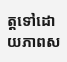ត្តទៅដោយភាពស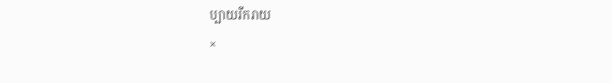ប្បាយរីករាយ
×